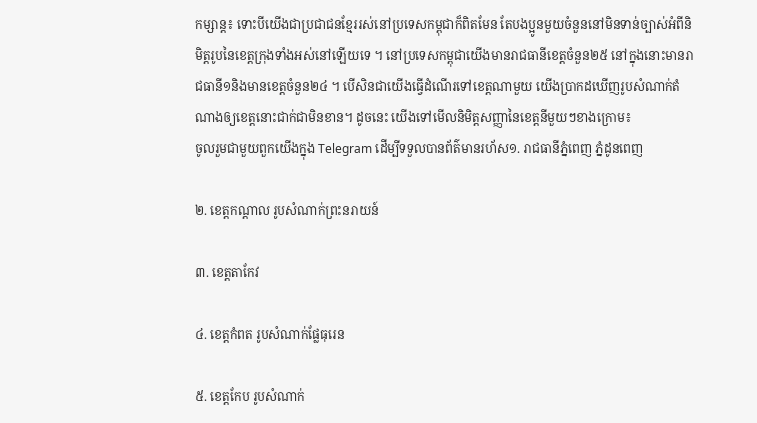កម្សាន្ត៖ ទោះបីយើងជាប្រជាជនខ្មែររស់នៅប្រទេសកម្ពុជាក៏ពិតមែន តែបងប្អូនមួយចំនួននៅមិនទាន់ច្បាស់អំពីនិមិត្តរូបនៃខេត្តក្រុងទាំងអស់នៅឡើយទេ ។ នៅប្រទេសកម្ពុជាយើងមានរាជធានីខេត្តចំនួន២៥ នៅក្នុងនោះមានរាជធានី១និងមានខេត្តចំនួន២៤ ។ បើសិនជាយើងធ្វើដំណើរទៅខេត្តណាមួយ យើងប្រាកដឃើញរូបសំណាក់តំណាងឲ្យខេត្តនោះជាក់ជាមិនខាន។ ដូចនេះ យើងទៅមើលនិមិត្តសញ្ញានៃខេត្តនីមួយៗខាងក្រោម៖
ចូលរួមជាមួយពួកយើងក្នុង Telegram ដើម្បីទទួលបានព័ត៌មានរហ័ស១. រាជធានីភ្នំពេញ ភ្នំដូនពេញ

២. ខេត្តកណ្ដាល រូបសំណាក់ព្រះនរាយន៍

៣. ខេត្តតាកែវ

៤. ខេត្តកំពត រូបសំណាក់ផ្លែធុរេន

៥. ខេត្តកែប រូបសំណាក់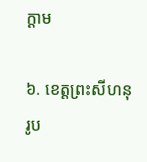ក្ដាម

៦. ខេត្តព្រះសីហនុ រូប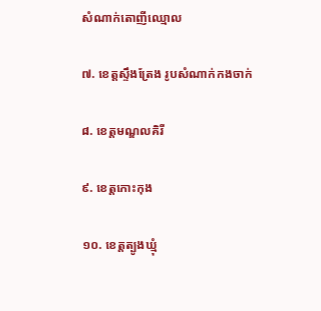សំណាក់តោញីឈ្មោល

៧. ខេត្តស្ទឹងត្រែង រូបសំណាក់កងចាក់

៨. ខេត្តមណ្ឌលគិរី

៩. ខេត្តកោះកុង

១០. ខេត្តត្បូងឃ្មុំ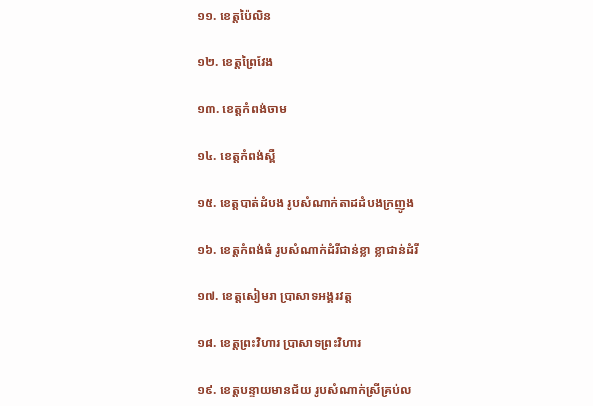១១. ខេត្តប៉ៃលិន

១២. ខេត្តព្រៃវែង

១៣. ខេត្តកំពង់ចាម

១៤. ខេត្តកំពង់ស្ពឺ

១៥. ខេត្តបាត់ដំបង រូបសំណាក់តាដដំបងក្រញូង

១៦. ខេត្តកំពង់ធំ រូបសំណាក់ដំរីជាន់ខ្លា ខ្លាជាន់ដំរី

១៧. ខេត្តសៀមរា ប្រាសាទអង្គរវត្ត

១៨. ខេត្តព្រះវិហារ ប្រាសាទព្រះវិហារ

១៩. ខេត្តបន្ទាយមានជ័យ រូបសំណាក់ស្រីគ្រប់ល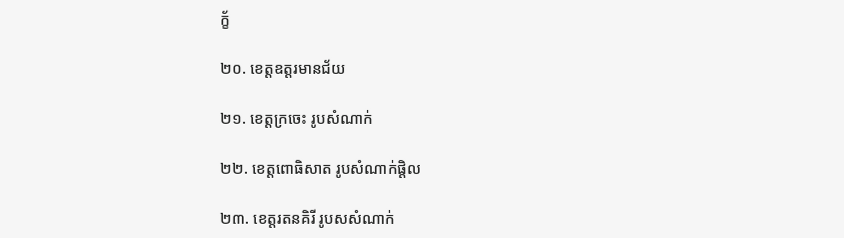ក័្ខ

២០. ខេត្តឧត្តរមានជ័យ

២១. ខេត្តក្រចេះ រូបសំណាក់

២២. ខេត្តពោធិសាត រូបសំណាក់ផ្តិល

២៣. ខេត្តរតនគិរី រូបសសំណាក់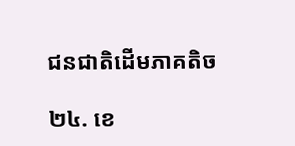ជនជាតិដើមភាគតិច

២៤. ខេ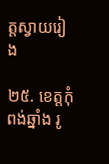ត្តស្វាយរៀង

២៥. ខេត្តកុំពង់ឆ្នាំង រូ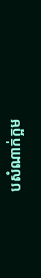បសំណាក់ក្អម